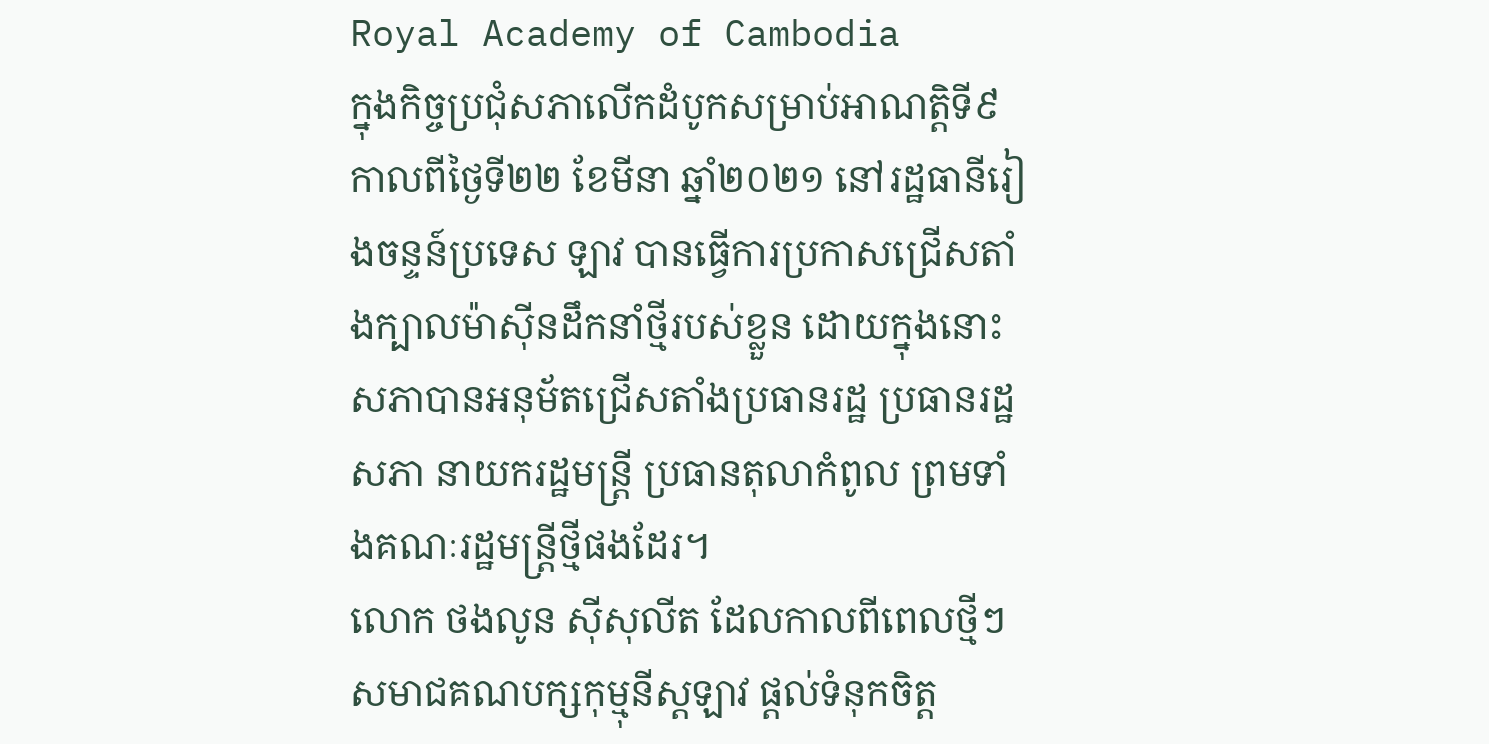Royal Academy of Cambodia
ក្នុងកិច្ចប្រជុំសភាលើកដំបូកសម្រាប់អាណត្តិទី៩ កាលពីថ្ងៃទី២២ ខែមីនា ឆ្នាំ២០២១ នៅរដ្ឋធានីរៀងចន្ទន៍ប្រទេស ឡាវ បានធ្វើការប្រកាសជ្រើសតាំងក្បាលម៉ាស៊ីនដឹកនាំថ្មីរបស់ខ្លួន ដោយក្នុងនោះសភាបានអនុម័តជ្រើសតាំងប្រធានរដ្ឋ ប្រធានរដ្ឋសភា នាយករដ្ឋមន្រ្តី ប្រធានតុលាកំពូល ព្រមទាំងគណៈរដ្ឋមន្រ្តីថ្មីផងដែរ។
លោក ថងលូន ស៊ីសុលីត ដែលកាលពីពេលថ្មីៗសមាជគណបក្សកុម្មុនីស្តឡាវ ផ្តល់ទំនុកចិត្ត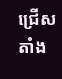ជ្រើសតាំង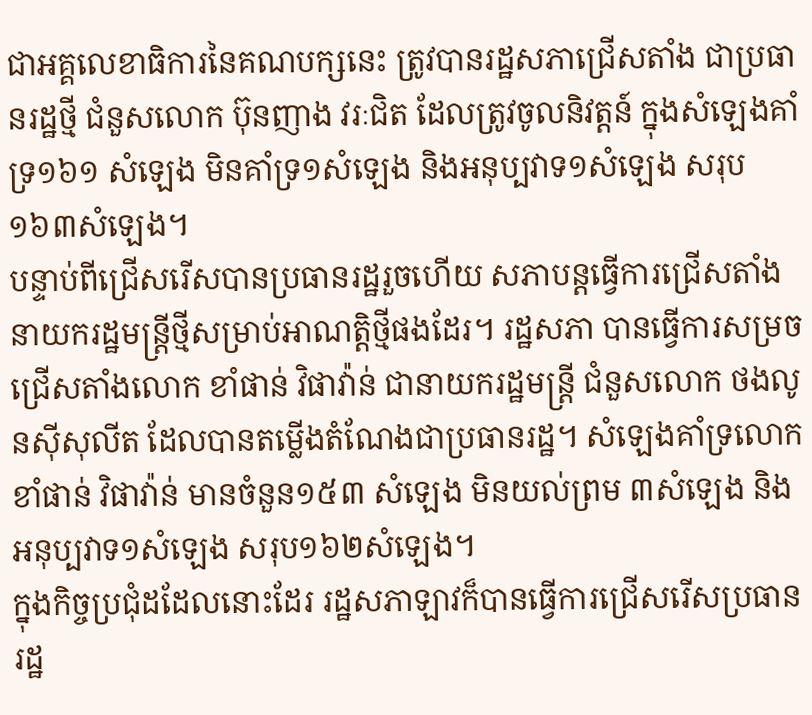ជាអគ្គលេខាធិការនៃគណបក្សនេះ ត្រូវបានរដ្ឋសភាជ្រើសតាំង ជាប្រធានរដ្ឋថ្មី ជំនួសលោក ប៊ុនញាង វរៈជិត ដែលត្រូវចូលនិវត្តន៍ ក្នុងសំឡេងគាំទ្រ១៦១ សំឡេង មិនគាំទ្រ១សំឡេង និងអនុប្បវាទ១សំឡេង សរុប១៦៣សំឡេង។
បន្ទាប់ពីជ្រើសរើសបានប្រធានរដ្ឋរួចហើយ សភាបន្តធ្វើការជ្រើសតាំងនាយករដ្ឋមន្រ្តីថ្មីសម្រាប់អាណត្តិថ្មីផងដែរ។ រដ្ឋសភា បានធ្វើការសម្រចជ្រើសតាំងលោក ខាំផាន់ វិផាវ៉ាន់ ជានាយករដ្ឋមន្រ្តី ជំនួសលោក ថងលូនស៊ីសុលីត ដែលបានតម្លើងតំណែងជាប្រធានរដ្ឋ។ សំឡេងគាំទ្រលោកខាំផាន់ វិផាវ៉ាន់ មានចំនួន១៥៣ សំឡេង មិនយល់ព្រម ៣សំឡេង និងអនុប្បវាទ១សំឡេង សរុប១៦២សំឡេង។
ក្នុងកិច្ចប្រជុំដដែលនោះដែរ រដ្ឋសភាឡាវក៏បានធ្វើការជ្រើសរើសប្រធានរដ្ឋ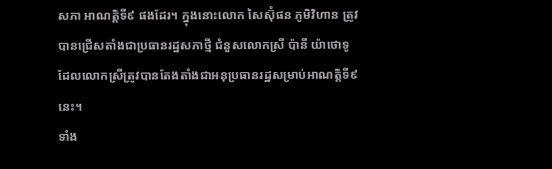សភា អាណត្តិទី៩ ផងដែរ។ ក្នុងនោះលោក សៃស៊ុំផន ភូមិវិហាន ត្រូវបានជ្រើសតាំងជាប្រធានរដ្ឋសភាថ្មី ជំនួសលោកស្រី ប៉ានី យ៉ាថោទូ ដែលលោកស្រីត្រូវបានតែងតាំងជាអនុប្រធានរដ្ឋសម្រាប់អាណត្តិទី៩នេះ។
ទាំង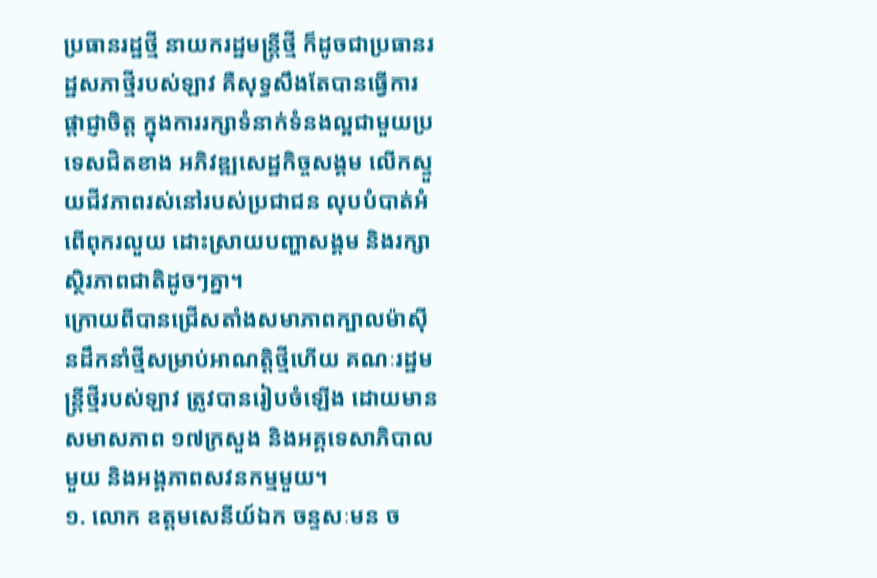ប្រធានរដ្ឋថ្មី នាយករដ្ឋមន្រ្តីថ្មី ក៏ដូចជាប្រធានរដ្ឋសភាថ្មីរបស់ឡាវ គឺសុទ្ធសឹងតែបានធ្វើការផ្តាជ្ញាចិត្ត ក្នុងការរក្សាទំនាក់ទំនងល្អជាមួយប្រទេសជិតខាង អភិវឌ្ឍសេដ្ឋកិច្ចសង្គម លើកស្ទួយជីវភាពរស់នៅរបស់ប្រជាជន លុបបំបាត់អំពើពុករលួយ ដោះស្រាយបញ្ហាសង្គម និងរក្សាស្ថិរភាពជាតិដូចៗគ្នា។
ក្រោយពីបានជ្រើសតាំងសមាភាពក្បាលម៉ាស៊ីនដឹកនាំថ្មីសម្រាប់អាណត្តិថ្មីហើយ គណៈរដ្ឋមន្រ្តីថ្មីរបស់ឡាវ ត្រូវបានរៀបចំឡើង ដោយមានសមាសភាព ១៧ក្រសួង និងអគ្គទេសាភិបាលមួយ និងអង្គភាពសវនកម្មមួយ។
១. លោក ឧត្តមសេនីយ៍ឯក ចន្ទសៈមន ច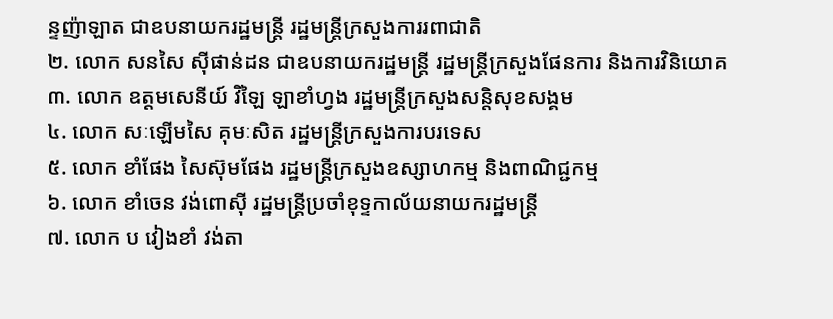ន្ទញ៉ាឡាត ជាឧបនាយករដ្ឋមន្រ្តី រដ្ឋមន្រ្តីក្រសួងការរពាជាតិ
២. លោក សនសៃ ស៊ីផាន់ដន ជាឧបនាយករដ្ឋមន្រ្តី រដ្ឋមន្រ្តីក្រសួងផែនការ និងការវិនិយោគ
៣. លោក ឧត្តមសេនីយ៍ វិឡៃ ឡាខាំហ្វង រដ្ឋមន្រ្តីក្រសួងសន្តិសុខសង្គម
៤. លោក សៈឡើមសៃ គុមៈសិត រដ្ឋមន្រ្តីក្រសួងការបរទេស
៥. លោក ខាំផែង សៃស៊ុមផែង រដ្ឋមន្រ្តីក្រសួងឧស្សាហកម្ម និងពាណិជ្ជកម្ម
៦. លោក ខាំចេន វង់ពោស៊ី រដ្ឋមន្រ្តីប្រចាំខុទ្ទកាល័យនាយករដ្ឋមន្រ្តី
៧. លោក ប វៀងខាំ វង់តា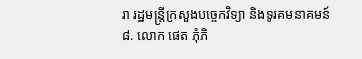រា រដ្ឋមន្រ្តីក្រសួងបច្ចេកវិទ្យា និងទូរគមនាគមន៍
៨. លោក ផេត ភុំភិ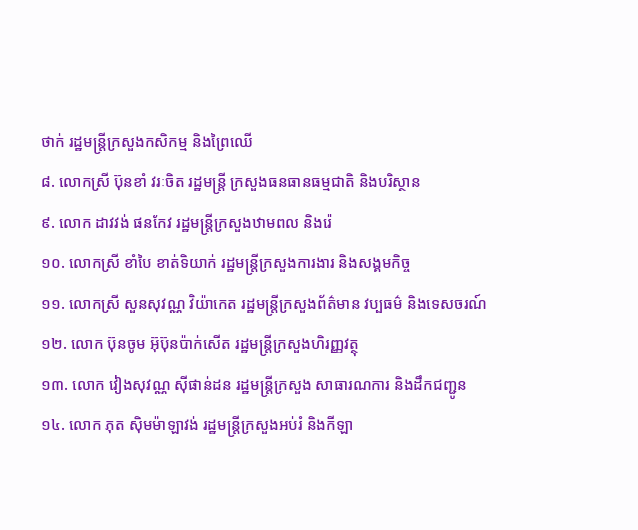ថាក់ រដ្ឋមន្រ្តីក្រសួងកសិកម្ម និងព្រៃឈើ
៨. លោកស្រី ប៊ុនខាំ វរៈចិត រដ្ឋមន្រ្តី ក្រសួងធនធានធម្មជាតិ និងបរិស្ថាន
៩. លោក ដាវវង់ ផនកែវ រដ្ឋមន្រ្តីក្រសួងឋាមពល និងរ៉េ
១០. លោកស្រី ខាំបៃ ខាត់ទិយាក់ រដ្ឋមន្រ្តីក្រសួងការងារ និងសង្គមកិច្ច
១១. លោកស្រី សួនសុវណ្ណ វិយ៉ាកេត រដ្ឋមន្រ្តីក្រសួងព័ត៌មាន វប្បធម៌ និងទេសចរណ៍
១២. លោក ប៊ុនចូម អ៊ុប៊ុនប៉ាក់សើត រដ្ឋមន្រ្តីក្រសួងហិរញ្ញវត្ថុ
១៣. លោក វៀងសុវណ្ណ ស៊ីផាន់ដន រដ្ឋមន្រ្តីក្រសួង សាធារណការ និងដឹកជញ្ជូន
១៤. លោក ភុត ស៊ិមម៉ាឡាវង់ រដ្ឋមន្រ្តីក្រសួងអប់រំ និងកីឡា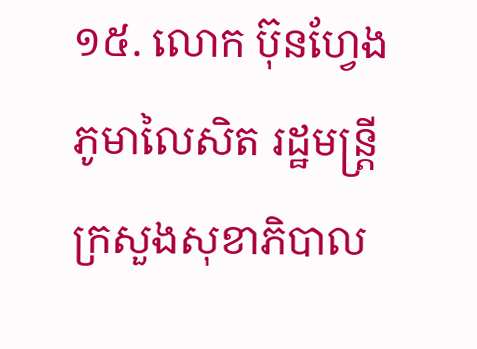១៥. លោក ប៊ុនហ្វែង ភូមាលៃសិត រដ្ឋមន្រ្តីក្រសួងសុខាភិបាល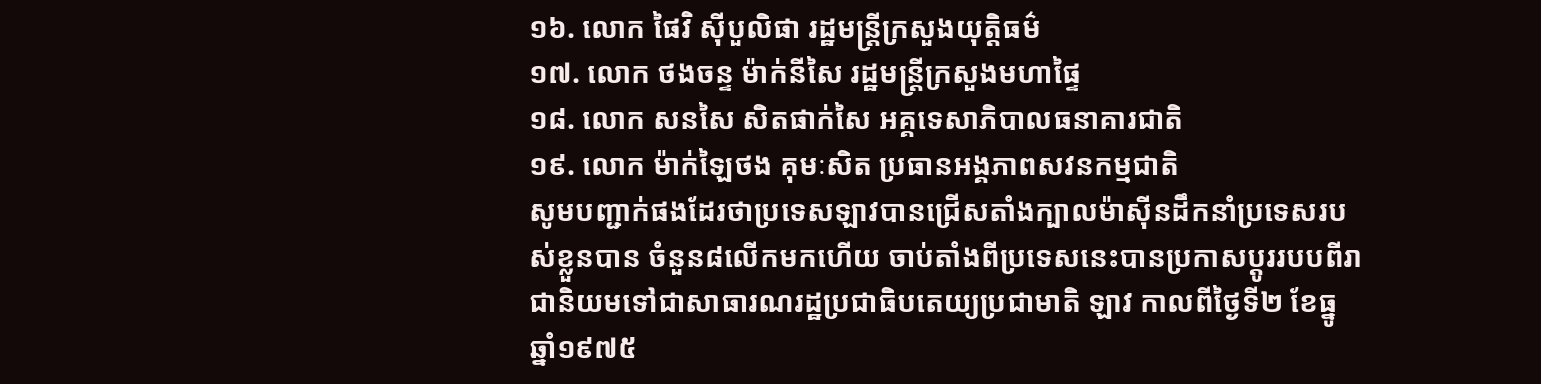១៦. លោក ផៃវិ ស៊ីបួលិផា រដ្ឋមន្រ្តីក្រសួងយុត្តិធម៌
១៧. លោក ថងចន្ទ ម៉ាក់នីសៃ រដ្ឋមន្រ្តីក្រសួងមហាផ្ទៃ
១៨. លោក សនសៃ សិតផាក់សៃ អគ្គទេសាភិបាលធនាគារជាតិ
១៩. លោក ម៉ាក់ឡៃថង គុមៈសិត ប្រធានអង្គភាពសវនកម្មជាតិ
សូមបញ្ជាក់ផងដែរថាប្រទេសឡាវបានជ្រើសតាំងក្បាលម៉ាស៊ីនដឹកនាំប្រទេសរបស់ខ្លួនបាន ចំនួន៨លើកមកហើយ ចាប់តាំងពីប្រទេសនេះបានប្រកាសប្តូររបបពីរាជានិយមទៅជាសាធារណរដ្ឋប្រជាធិបតេយ្យប្រជាមាតិ ឡាវ កាលពីថ្ងៃទី២ ខែធ្នូ ឆ្នាំ១៩៧៥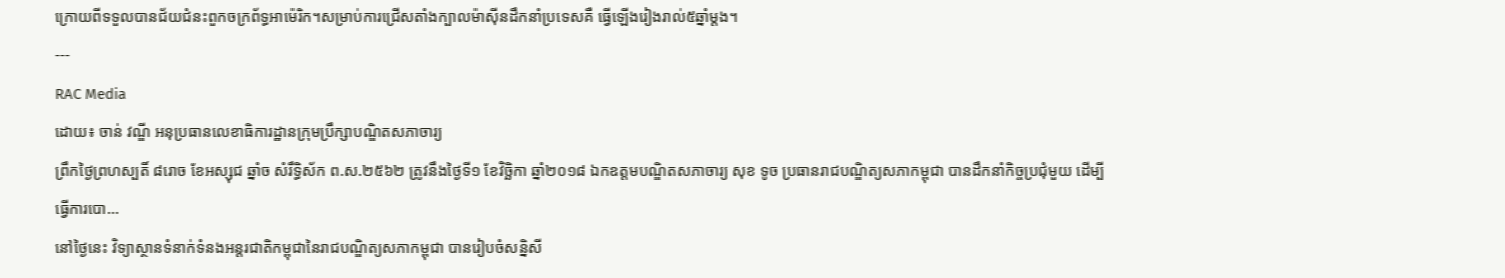ក្រោយពីទទួលបានជ័យជំនះពួកចក្រព័ទ្ធអាម៉េរិក។សម្រាប់ការជ្រើសតាំងក្បាលម៉ាស៊ីនដឹកនាំប្រទេសគឺ ធ្វើឡើងរៀងរាល់៥ឆ្នាំម្តង។
---
RAC Media
ដោយ៖ ចាន់ វណ្ឌី អនុប្រធានលេខាធិការដ្ឋានក្រុមប្រឹក្សាបណ្ឌិតសភាចារ្យ
ព្រឹកថ្ងៃព្រហស្បតិ៍ ៨រោច ខែអស្សុជ ឆ្នាំច សំរឹទ្ធិស័ក ព.ស.២៥៦២ ត្រូវនឹងថ្ងៃទី១ ខែវិច្ឆិកា ឆ្នាំ២០១៨ ឯកឧត្តមបណ្ឌិតសភាចារ្យ សុខ ទូច ប្រធានរាជបណ្ឌិត្យសភាកម្ពុជា បានដឹកនាំកិច្ចប្រជុំមួយ ដើម្បីធ្វើការបោ...
នៅថ្ងៃនេះ វិទ្យាស្ថានទំនាក់ទំនងអន្តរជាតិកម្ពុជានៃរាជបណ្ឌិត្យសភាកម្ពុជា បានរៀបចំសន្និសី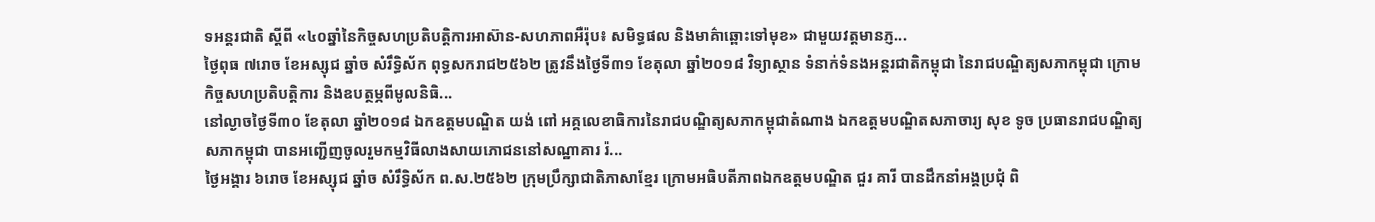ទអន្តរជាតិ ស្តីពី «៤០ឆ្នាំនៃកិច្ចសហប្រតិបត្តិការអាស៊ាន-សហភាពអឺរ៉ុប៖ សមិទ្ធផល និងមាគ៌ាឆ្ពោះទៅមុខ» ជាមួយវត្តមានភ្ញ...
ថ្ងៃពុធ ៧រោច ខែអស្សុជ ឆ្នាំច សំរឹទ្ធិស័ក ពុទ្ធសករាជ២៥៦២ ត្រូវនឹងថ្ងៃទី៣១ ខែតុលា ឆ្នាំ២០១៨ វិទ្យាស្ថាន ទំនាក់ទំនងអន្តរជាតិកម្ពុជា នៃរាជបណ្ឌិត្យសភាកម្ពុជា ក្រោមកិច្ចសហប្រតិបត្តិការ និងឧបត្ថម្ភពីមូលនិធិ...
នៅល្ងាចថ្ងៃទី៣០ ខែតុលា ឆ្នាំ២០១៨ ឯកឧត្តមបណ្ឌិត យង់ ពៅ អគ្គលេខាធិការនៃរាជបណ្ឌិត្យសភាកម្ពុជាតំណាង ឯកឧត្តមបណ្ឌិតសភាចារ្យ សុខ ទូច ប្រធានរាជបណ្ឌិត្យសភាកម្ពុជា បានអញ្ជើញចូលរួមកម្មវិធីលាងសាយភោជននៅសណ្ឋាគារ រ៉...
ថ្ងៃអង្គារ ៦រោច ខែអស្សុជ ឆ្នាំច សំរឹទ្ធិស័ក ព.ស.២៥៦២ ក្រុមប្រឹក្សាជាតិភាសាខ្មែរ ក្រោមអធិបតីភាពឯកឧត្តមបណ្ឌិត ជួរ គារី បានដឹកនាំអង្គប្រជុំ ពិ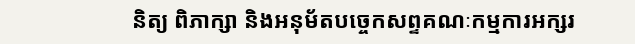និត្យ ពិភាក្សា និងអនុម័តបច្ចេកសព្ទគណៈកម្មការអក្សរ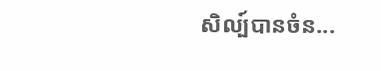សិល្ប៍បានចំន...